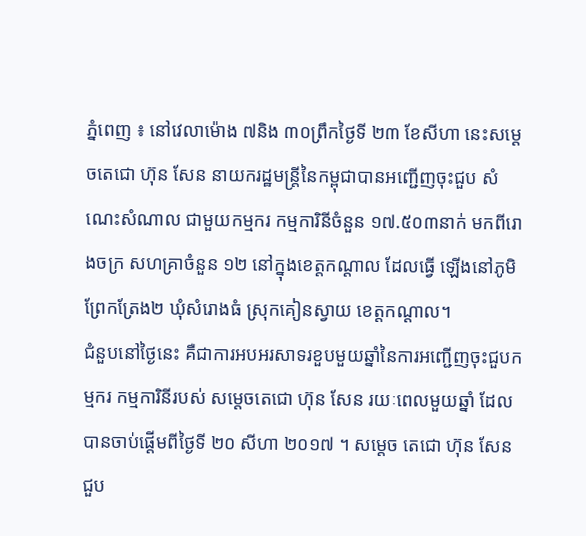ភ្នំពេញ ៖ នៅវេលាម៉ោង ៧និង ៣០ព្រឹកថ្ងៃទី ២៣ ខែសីហា នេះសម្តេចតេជោ ហ៊ុន សែន នាយករដ្ឋមន្ត្រីនៃកម្ពុជាបានអញ្ជើញចុះជួប សំណេះសំណាល ជាមួយកម្មករ កម្មការិនីចំនួន ១៧.៥០៣នាក់ មកពីរោងចក្រ សហគ្រាចំនួន ១២ នៅក្នុងខេត្តកណ្តាល ដែលធ្វើ ឡើងនៅភូមិព្រែកត្រែង២ ឃុំសំរោងធំ ស្រុកគៀនស្វាយ ខេត្តកណ្តាល។
ជំនួបនៅថ្ងៃនេះ គឺជាការអបអរសាទរខួបមួយឆ្នាំនៃការអញ្ជើញចុះជួបកម្មករ កម្មការិនីរបស់ សម្តេចតេជោ ហ៊ុន សែន រយៈពេលមួយឆ្នាំ ដែលបានចាប់ផ្តើមពីថ្ងៃទី ២០ សីហា ២០១៧ ។ សម្តេច តេជោ ហ៊ុន សែន ជួប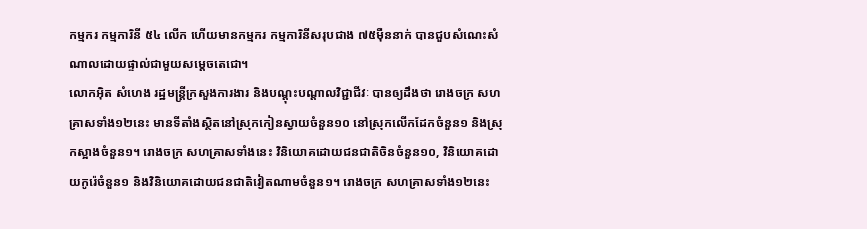កម្មករ កម្មការិនី ៥៤ លើក ហើយមានកម្មករ កម្មការិនីសរុបជាង ៧៥ម៉ឺននាក់ បានជួបសំណេះសំណាលដោយផ្ទាល់ជាមួយសម្តេចតេជោ។
លោកអ៊ិត សំហេង រដ្ឋមន្ត្រីក្រសួងការងារ និងបណ្តុះបណ្តាលវិជ្ជាជីវៈ បានឲ្យដឹងថា រោងចក្រ សហគ្រាសទាំង១២នេះ មានទីតាំងស្ថិតនៅស្រុកកៀនស្វាយចំនួន១០ នៅស្រុកលើកដែកចំនួន១ និងស្រុកស្អាងចំនួន១។ រោងចក្រ សហគ្រាសទាំងនេះ វិនិយោគដោយជនជាតិចិនចំនួន១០, វិនិយោគដោយកូរ៉េចំនួន១ និងវិនិយោគដោយជនជាតិវៀតណាមចំនួន១។ រោងចក្រ សហគ្រាសទាំង១២នេះ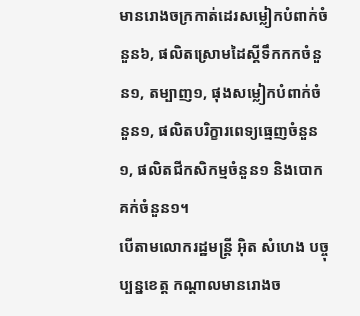មានរោងចក្រកាត់ដេរសម្លៀកបំពាក់ចំនួន៦, ផលិតស្រោមដៃស្គីទឹកកកចំនួន១, តម្បាញ១, ផុងសម្លៀកបំពាក់ចំនួន១, ផលិតបរិក្ខារពេទ្យធ្មេញចំនួន១, ផលិតជីកសិកម្មចំនួន១ និងបោកគក់ចំនួន១។
បើតាមលោករដ្ឋមន្ត្រី អ៊ិត សំហេង បច្ចុប្បន្នខេត្ត កណ្តាលមានរោងច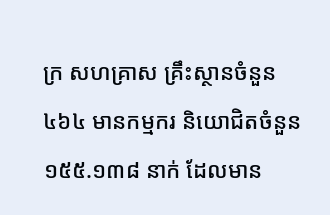ក្រ សហគ្រាស គ្រឹះស្ថានចំនួន ៤៦៤ មានកម្មករ និយោជិតចំនួន ១៥៥.១៣៨ នាក់ ដែលមាន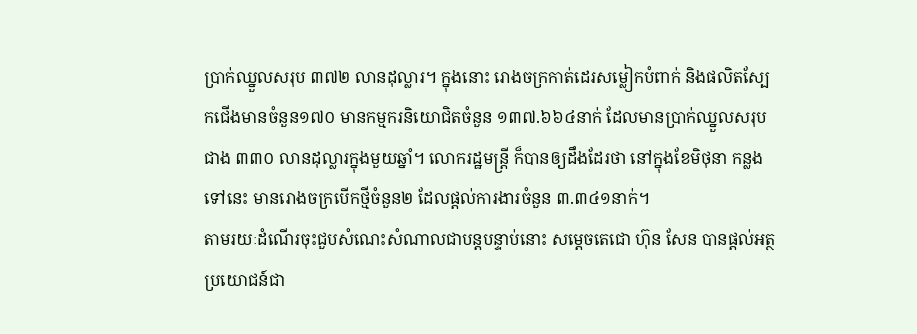ប្រាក់ឈ្នួលសរុប ៣៧២ លានដុល្លារ។ ក្នុងនោះ រោងចក្រកាត់ដេរសម្លៀកបំពាក់ និងផលិតស្បែកជើងមានចំនួន១៧០ មានកម្មករនិយោជិតចំនួន ១៣៧.៦៦៤នាក់ ដែលមានប្រាក់ឈ្នួលសរុបជាង ៣៣០ លានដុល្លារក្នុងមួយឆ្នាំ។ លោករដ្ឋមន្ត្រី ក៏បានឲ្យដឹងដែរថា នៅក្នុងខែមិថុនា កន្លងទៅនេះ មានរោងចក្របើកថ្មីចំនួន២ ដែលផ្តល់ការងារចំនួន ៣.៣៤១នាក់។
តាមរយៈដំណើរចុះជួបសំណេះសំណាលជាបន្តបន្ទាប់នោះ សម្តេចតេជោ ហ៊ុន សែន បានផ្តល់អត្ថប្រយោជន៍ជា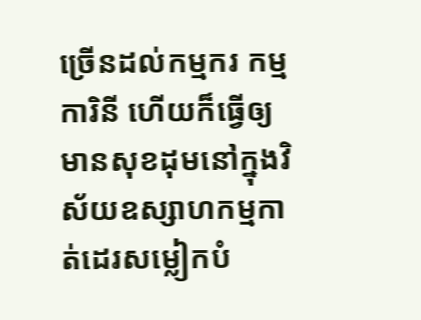ច្រើនដល់កម្មករ កម្មការិនី ហើយក៏ធ្វើឲ្យមានសុខដុមនៅក្នុងវិស័យឧស្សាហកម្មកាត់ដេរសម្លៀកបំ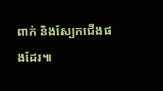ពាក់ និងស្បែកជើងផងដែរ៕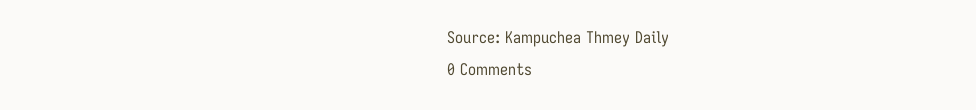Source: Kampuchea Thmey Daily
0 Comments